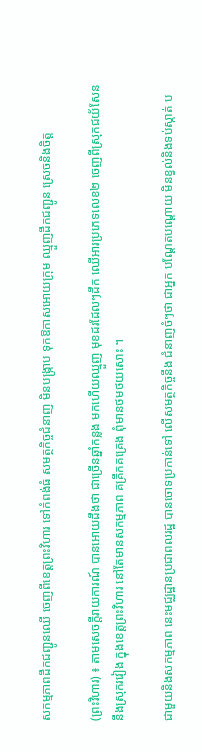សកម្មភាពដឹកជញ្ជូនឈើ ចេញពីខេត្តព្រះវិហារ ទៅកំពង់ធំ សមត្ថកិច្ចជំនាញ មិនបង្ក្រាប ទុកឱកាសអោយក្រុម ឈ្មួញដឹកជញ្ជូន ស្រេចនិងចិត្ត

(ព្រះវិហារ) ៖ តាមសេចក្តីរាយការណ៍ បានអោយដឹងថា ជាច្រើនឆ្នាំកន្លង មកហើយឈ្មួញ មុខដរដែលៗដឹក ឈើអារប្រភេទលេខ២ ចេញពីស្រុកជយ័សែន នឹងស្រុករវៀង ក្នុងខេត្តព្រះវិហារ នៅតែមានសកម្មភាព គគ្រឹកគគ្រេង ពុំមានថមថយសោះ ។

ជាមួយនិងសកម្មភាព នេះមជ្ឈដ្ឋានប្រជាពលរដ្ឋ បានចោទប្រកាន់ទៅ លើសមត្ថកិច្ចនឹង ជំនាញចំៗថា ជាអ្នក បណ្តែតបណ្តោយ មិនខ្វល់និងទប់ស្កាត់ ប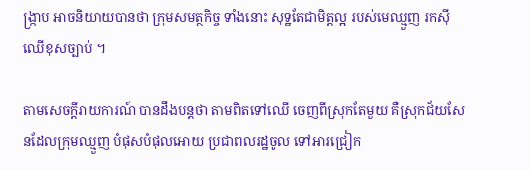ង្ក្រាប អាចនិយាយបានថា ក្រុមសមត្ថកិច្ច ទាំងនោះ សុទ្ឋតែជាមិត្តល្អ របស់មេឈ្មួញ រកសុីឈើខុសច្បាប់ ។

តាមសេចក្តីរាយការណ៍ បានដឹងបន្តថា តាមពិតទៅឈើ ចេញពីស្រុកតែមួយ គឺស្រុកជ័យសែនដែលក្រុមឈ្មួញ បំផុសបំផុលអោយ ប្រជាពលរដ្ឋចូល ទៅអារជ្រៀក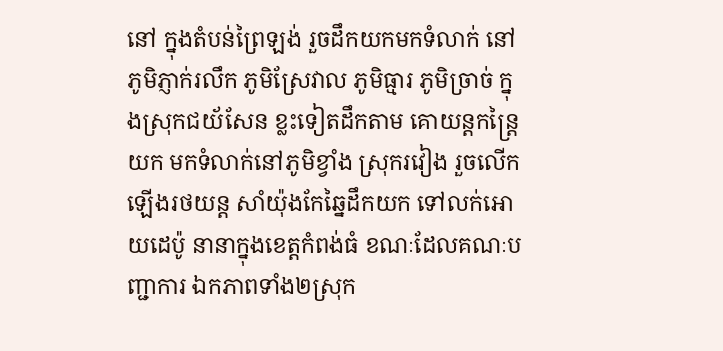នៅ ក្នុងតំបន់ព្រៃឡង់ រួចដឹកយកមកទំលាក់ នៅភូមិភ្ញាក់រលឹក ភូមិស្រែវាល ភូមិធ្មារ ភូមិច្រាច់ ក្នុងស្រុកជយ័សែន ខ្លះទៀតដឹកតាម គោយន្តកន្ត្រៃយក មកទំលាក់នៅភូមិខ្វាំង ស្រុករវៀង រួចលើកឡើងរថយន្ត សាំយ៉ុងកែឆ្នៃដឹកយក ទៅលក់អោយដេប៉ូ នានាក្នុងខេត្តកំពង់ធំ ខណៈដែលគណៈបញ្ជាការ ឯកភាពទាំង២ស្រុក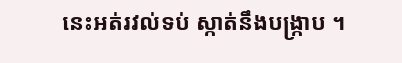នេះអត់រវល់ទប់ ស្កាត់នឹងបង្ក្រាប ។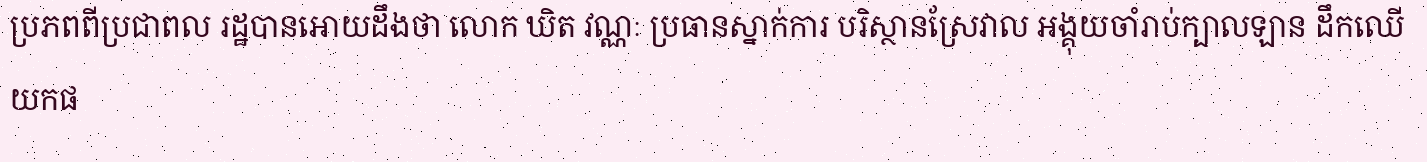ប្រភពពីប្រជាពល រដ្ឋបានអោយដឹងថា លោក ឃិត វណ្ណៈ ប្រធានស្នាក់ការ បរិស្ថានស្រែវាល អង្គុយចាំរាប់ក្បាលឡាន ដឹកឈើយកផ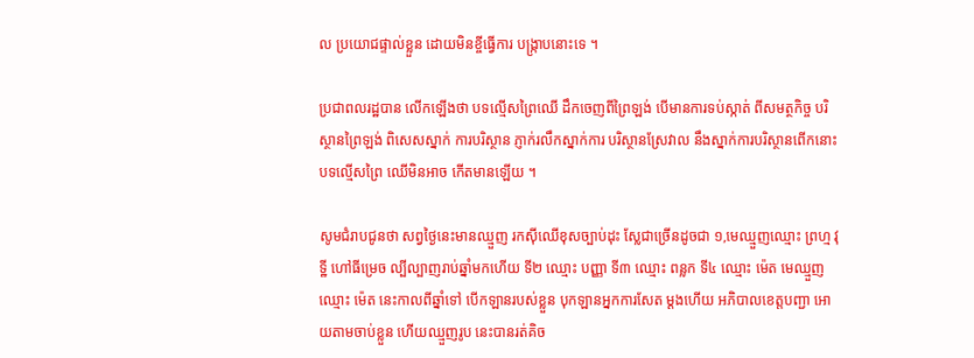ល ប្រយោជផ្ទាល់ខ្លួន ដោយមិនខ្ចីធ្វើការ បង្ក្រាបនោះទេ ។

ប្រជាពលរដ្ឋបាន លើកឡើងថា បទល្មើសព្រៃឈើ ដឹកចេញពីព្រៃឡង់ បើមានការទប់ស្កាត់ ពីសមត្ថកិច្ច បរិស្ថានព្រៃឡង់ ពិសេសស្នាក់ ការបរិស្ថាន ភ្ញាក់រលឹកស្នាក់ការ បរិស្ថានស្រែវាល នឹងស្នាក់ការបរិស្ថានពើកនោះ បទល្មើសព្រៃ ឈើមិនអាច កើតមានឡើយ ។

សូមជំរាបជូនថា សព្វថ្ងៃនេះមានឈ្មួញ រកសុីឈើខុសច្បាប់ដុះ ស្លែជាច្រើនដូចជា ១,មេឈ្មួញឈ្មោះ ព្រហ្ម វុទ្ឋី ហៅធីម្រេច ល្បីល្បាញរាប់ឆ្នាំមកហើយ ទី២ ឈ្មោះ បញ្ញា ទី៣ ឈ្មោះ ពន្លក ទី៤ ឈ្មោះ ម៉េត មេឈ្មួញឈ្មោះ ម៉េត នេះកាលពីឆ្នាំទៅ បើកឡានរបស់ខ្លួន បុកឡានអ្នកការសែត ម្តងហើយ អភិបាលខេត្តបញ្ជា អោយតាមចាប់ខ្លួន ហើយឈ្មួញរូប នេះបានរត់គិច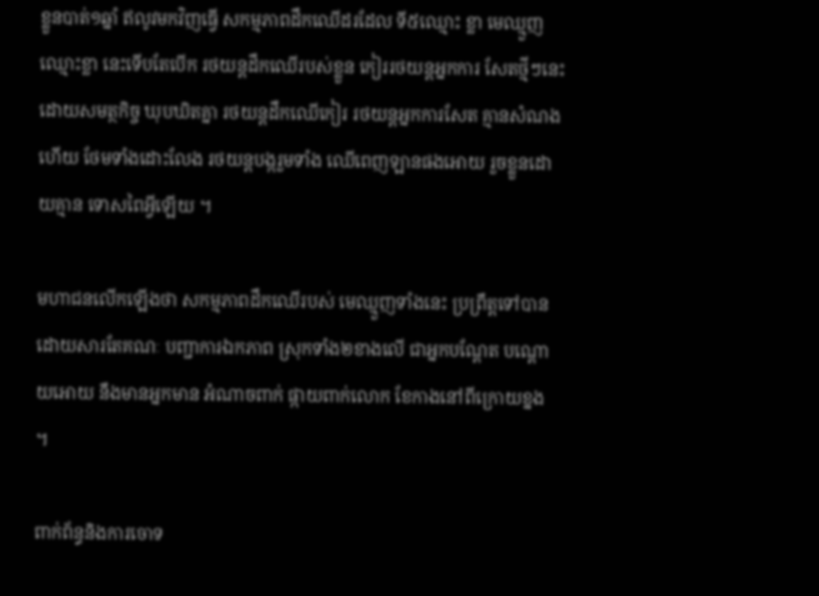ខ្លួនបាត់១ឆ្នាំ ឥលូវមកវិញធ្វើ សកម្មភាពដឹកឈើដរដែល ទី៥ឈ្មោះ ខ្លា មេឈ្មួញឈ្មោះខ្លា នេះទើបតែបើក រថយន្តដឹកឈើរបស់ខ្លួន កៀររថយន្តអ្នកការ សែតថ្មីៗនេះ ដោយសមត្ថកិច្ច ឃុបឃិតគ្នា រថយន្តដឹកឈើកៀរ រថយន្តអ្នកការសែត គ្មានសំណងហើយ ថែមទាំងដោះលែង រថយន្តបង្ករួមទាំង ឈើពេញឡានផងអោយ រួចខ្លួនដោយគ្មាន ទោសពៃអ្វីឡើយ ។

មហាជនលើកឡើងថា សកម្មភាពដឹកឈើរបស់ មេឈ្មួញទាំងនេះ ប្រព្រឹត្តទៅបាន ដោយសារតែគណៈ បញ្ជាការឯកភាព ស្រុកទាំង២ខាងលើ ជាអ្នកបណ្តែត បណ្តោយអោយ នឹងមានអ្នកមាន អំណាចពាក់ ផ្កាយពាក់លោក ខែកាងនៅពីក្រោយខ្នង ។

ពាក់ព័ន្ធនិងការចោទ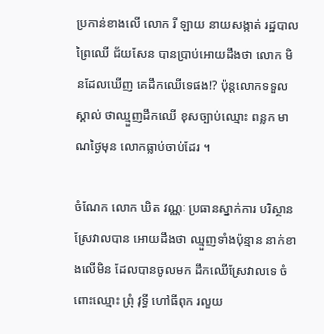ប្រកាន់ខាងលើ លោក រី ឡាយ នាយសង្កាត់ រដ្ឋបាលព្រៃឈើ ជ័យសែន បានប្រាប់អោយដឹងថា លោក មិនដែលឃើញ គេដឹកឈើទេផង!? ប៉ុន្តលោកទទួលស្គាល់ ថាឈ្មួញដឹកឈើ ខុសច្បាប់ឈ្មោះ ពន្លក មាណថ្ងៃមុន លោកធ្លាប់ចាប់ដែរ ។

ចំណែក លោក ឃិត វណ្ណៈ ប្រធានស្នាក់ការ បរិស្ថានស្រែវាលបាន អោយដឹងថា ឈ្មួញទាំងប៉ុន្មាន នាក់ខាងលើមិន ដែលបានចូលមក ដឹកឈើស្រែវាលទេ ចំពោះឈ្មោះ ព្រុំ វុទ្ធី ហៅធីពុក រលួយ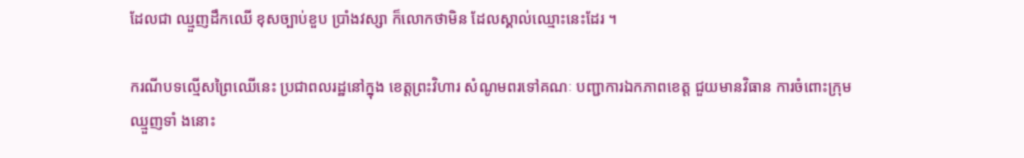ដែលជា ឈ្មួញដឹកឈើ ខុសច្បាប់ខួប ប្រាំងវស្សា ក៏លោកថាមិន ដែលស្គាល់ឈ្មោះនេះដែរ ។

ករណីបទល្មើសព្រៃឈើនេះ ប្រជាពលរដ្ឋនៅក្នុង ខេត្តព្រះវិហារ សំណូមពរទៅគណៈ បញ្ជាការឯកភាពខេត្ត ជួយមានវិធាន ការចំពោះក្រុមឈ្មួញទាំ ងនោះ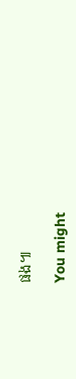ផង៕

You might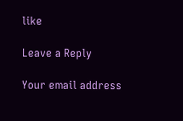like

Leave a Reply

Your email address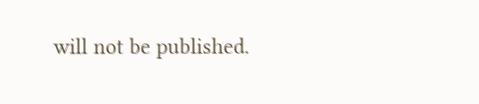will not be published.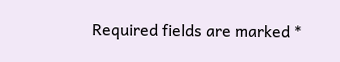Required fields are marked *